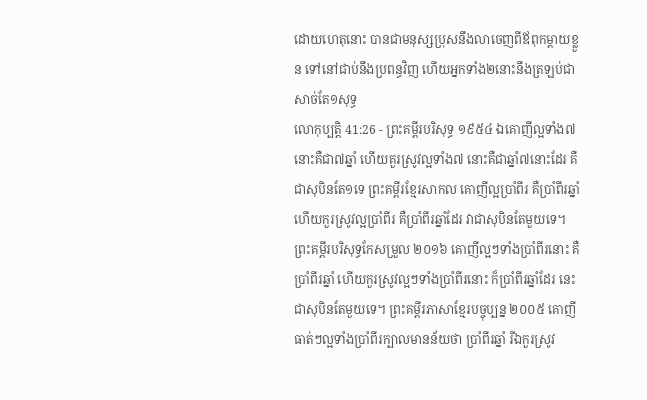ដោយហេតុនោះ បានជាមនុស្សប្រុសនឹងលាចេញពីឪពុកម្តាយខ្លួន ទៅនៅជាប់នឹងប្រពន្ធវិញ ហើយអ្នកទាំង២នោះនឹងត្រឡប់ជាសាច់តែ១សុទ្ធ
លោកុប្បត្តិ 41:26 - ព្រះគម្ពីរបរិសុទ្ធ ១៩៥៤ ឯគោញីល្អទាំង៧នោះគឺជា៧ឆ្នាំ ហើយគួរស្រូវល្អទាំង៧ នោះគឺជាឆ្នាំ៧នោះដែរ គឺជាសុបិនតែ១ទេ ព្រះគម្ពីរខ្មែរសាកល គោញីល្អប្រាំពីរ គឺប្រាំពីរឆ្នាំ ហើយកួរស្រូវល្អប្រាំពីរ គឺប្រាំពីរឆ្នាំដែរ វាជាសុបិនតែមួយទេ។ ព្រះគម្ពីរបរិសុទ្ធកែសម្រួល ២០១៦ គោញីល្អៗទាំងប្រាំពីរនោះ គឺប្រាំពីរឆ្នាំ ហើយកួរស្រូវល្អៗទាំងប្រាំពីរនោះ ក៏ប្រាំពីរឆ្នាំដែរ នេះជាសុបិនតែមួយទេ។ ព្រះគម្ពីរភាសាខ្មែរបច្ចុប្បន្ន ២០០៥ គោញីធាត់ៗល្អទាំងប្រាំពីរក្បាលមានន័យថា ប្រាំពីរឆ្នាំ រីឯកួរស្រូវ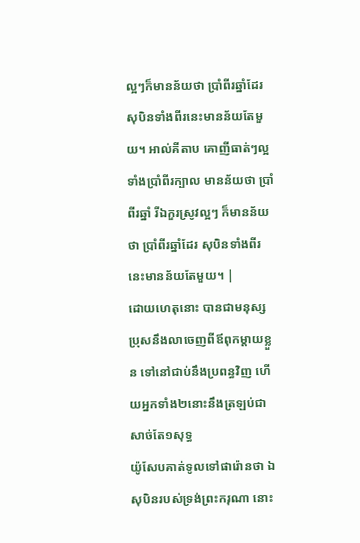ល្អៗក៏មានន័យថា ប្រាំពីរឆ្នាំដែរ សុបិនទាំងពីរនេះមានន័យតែមួយ។ អាល់គីតាប គោញីធាត់ៗល្អទាំងប្រាំពីរក្បាល មានន័យថា ប្រាំពីរឆ្នាំ រីឯកួរស្រូវល្អៗ ក៏មានន័យថា ប្រាំពីរឆ្នាំដែរ សុបិនទាំងពីរនេះមានន័យតែមួយ។ |
ដោយហេតុនោះ បានជាមនុស្សប្រុសនឹងលាចេញពីឪពុកម្តាយខ្លួន ទៅនៅជាប់នឹងប្រពន្ធវិញ ហើយអ្នកទាំង២នោះនឹងត្រឡប់ជាសាច់តែ១សុទ្ធ
យ៉ូសែបគាត់ទូលទៅផារ៉ោនថា ឯសុបិនរបស់ទ្រង់ព្រះករុណា នោះ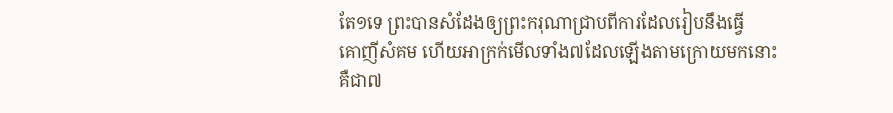តែ១ទេ ព្រះបានសំដែងឲ្យព្រះករុណាជ្រាបពីការដែលរៀបនឹងធ្វើ
គោញីសំគម ហើយអាក្រក់មើលទាំង៧ដែលឡើងតាមក្រោយមកនោះ គឺជា៧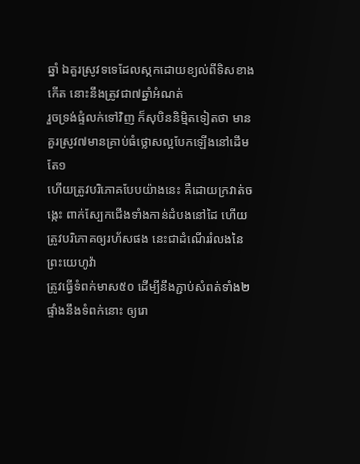ឆ្នាំ ឯគួរស្រូវទទេដែលស្កកដោយខ្យល់ពីទិសខាងកើត នោះនឹងត្រូវជា៧ឆ្នាំអំណត់
រួចទ្រង់ផ្ទំលក់ទៅវិញ ក៏សុបិននិម្មិតទៀតថា មានគួរស្រូវ៧មានគ្រាប់ធំថ្លោសល្អបែកឡើងនៅដើមតែ១
ហើយត្រូវបរិភោគបែបយ៉ាងនេះ គឺដោយក្រវាត់ចង្កេះ ពាក់ស្បែកជើងទាំងកាន់ដំបងនៅដៃ ហើយត្រូវបរិភោគឲ្យរហ័សផង នេះជាដំណើររំលងនៃព្រះយេហូវ៉ា
ត្រូវធ្វើទំពក់មាស៥០ ដើម្បីនឹងភ្ជាប់សំពត់ទាំង២ផ្ទាំងនឹងទំពក់នោះ ឲ្យរោ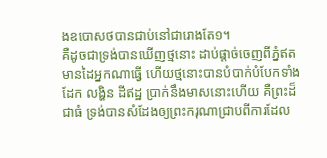ងឧបោសថបានជាប់នៅជារោងតែ១។
គឺដូចជាទ្រង់បានឃើញថ្មនោះ ដាប់ផ្តាច់ចេញពីភ្នំឥតមានដៃអ្នកណាធ្វើ ហើយថ្មនោះបានបំបាក់បំបែកទាំងដែក លង្ហិន ដីឥដ្ឋ ប្រាក់នឹងមាសនោះហើយ គឺព្រះដ៏ជាធំ ទ្រង់បានសំដែងឲ្យព្រះករុណាជ្រាបពីការដែល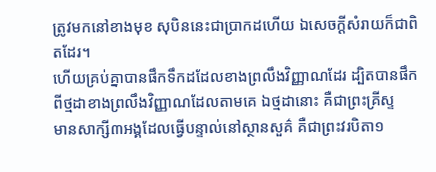ត្រូវមកនៅខាងមុខ សុបិននេះជាប្រាកដហើយ ឯសេចក្ដីសំរាយក៏ជាពិតដែរ។
ហើយគ្រប់គ្នាបានផឹកទឹកដដែលខាងព្រលឹងវិញ្ញាណដែរ ដ្បិតបានផឹកពីថ្មដាខាងព្រលឹងវិញ្ញាណដែលតាមគេ ឯថ្មដានោះ គឺជាព្រះគ្រីស្ទ
មានសាក្សី៣អង្គដែលធ្វើបន្ទាល់នៅស្ថានសួគ៌ គឺជាព្រះវរបិតា១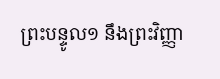ព្រះបន្ទូល១ នឹងព្រះវិញ្ញា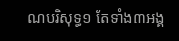ណបរិសុទ្ធ១ តែទាំង៣អង្គ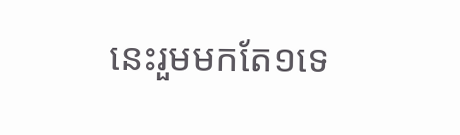នេះរួមមកតែ១ទេ